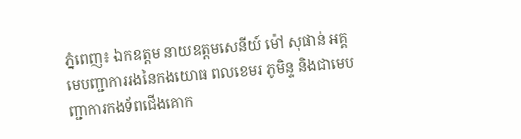ភ្នំពេញ៖ ឯកឧត្តម នាយឧត្តមសេនីយ៍ ម៉ៅ សុផាន់ អគ្គមេបញ្ជាការរងនៃកងយោធ ពលខេមរ ភូមិន្ទ និងជាមេបញ្ជាការកងទ័ពជើងគោក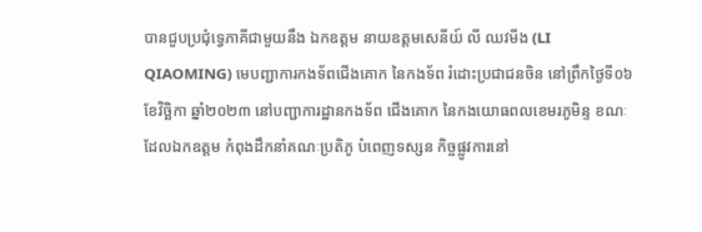បានជួបប្រជុំទ្វេភាគីជាមួយនឹង ឯកឧត្តម នាយឧត្តមសេនីយ៍ លី ឈវមីង (LI QIAOMING) មេបញ្ជាការកងទ័ពជើងគោក នៃកងទ័ព រំដោះប្រជាជនចិន នៅព្រឹកថ្ងៃទី០៦ ខែវិច្ឆិកា ឆ្នាំ២០២៣ នៅបញ្ជាការដ្ឋានកងទ័ព ជើងគោក នៃកងយោធពលខេមរភូមិន្ទ ខណៈដែលឯកឧត្តម កំពុងដឹកនាំគណៈប្រតិភូ បំពេញទស្សន កិច្ចផ្លូវការនៅ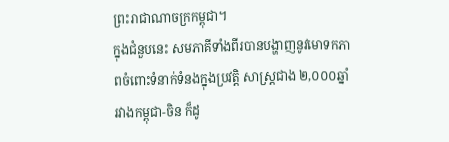ព្រះរាជាណាចក្រកម្ពុជា។
ក្នុងជំនួបនេះ សមភាគីទាំងពីរបានបង្ហាញនូវមោទកភាពចំពោះទំនាក់ទំនងក្នុងប្រវត្តិ សាស្ត្រជាង ២,០០០ឆ្នាំ រវាងកម្ពុជា-ចិន ក៏ដូ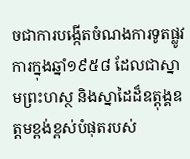ចជាការបង្កើតចំណងការទូតផ្លូវការក្នុងឆ្នាំ១៩៥៨ ដែលជាស្នាមព្រះហស្ថ និងស្នាដៃដ៏ឧត្ដុង្គឧត្តមខ្ពង់ខ្ពស់បំផុតរបស់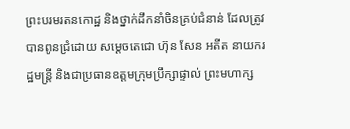ព្រះបរមរតនកោដ្ឋ និងថ្នាក់ដឹកនាំចិនគ្រប់ជំនាន់ ដែលត្រូវបានពូនជ្រំដោយ សម្តេចតេជោ ហ៊ុន សែន អតីត នាយករដ្ឋមន្ត្រី និងជាប្រធានឧត្តមក្រុមប្រឹក្សាផ្ទាល់ ព្រះមហាក្ស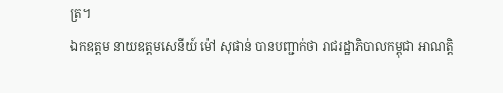ត្រ។
ឯកឧត្តម នាយឧត្តមសេនីយ៍ ម៉ៅ សុផាន់ បានបញ្ជាក់ថា រាជរដ្ឋាភិបាលកម្ពុជា អាណត្តិ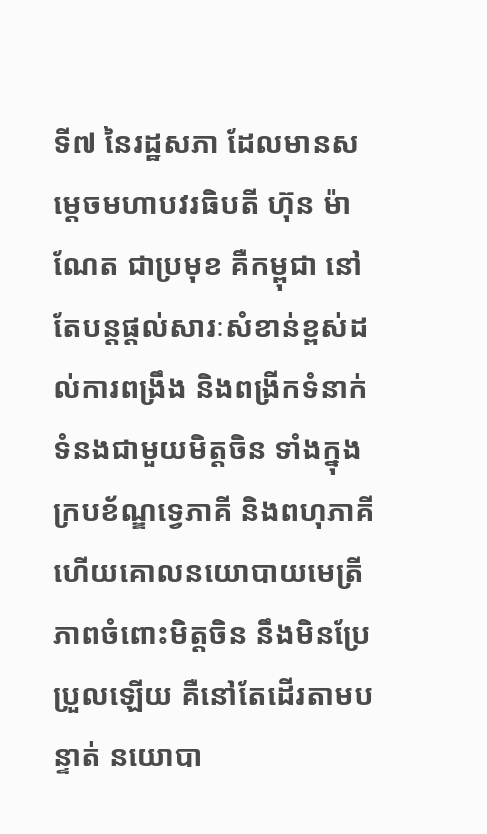ទី៧ នៃរដ្ឋសភា ដែលមានសម្តេចមហាបវរធិបតី ហ៊ុន ម៉ាណែត ជាប្រមុខ គឺកម្ពុជា នៅតែបន្តផ្តល់សារៈសំខាន់ខ្ពស់ដល់ការពង្រឹង និងពង្រីកទំនាក់ទំនងជាមួយមិត្តចិន ទាំងក្នុង ក្របខ័ណ្ឌទ្វេភាគី និងពហុភាគី ហើយគោលនយោបាយមេត្រីភាពចំពោះមិត្តចិន នឹងមិនប្រែ ប្រួលឡើយ គឺនៅតែដើរតាមបន្ទាត់ នយោបា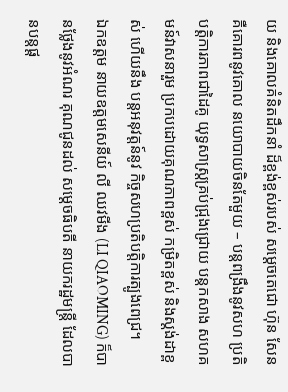យ និងគោលគំនិតដឹកនាំ ដ៏ខ្ពង់ខ្ពស់របស់ សម្តេចតេជោ ហ៊ុន សែន គឺគោរពនូវគោល នយោបាយចិនតែមួយ – បន្តពង្រឹងនូវសហ ប្រតិបត្តិការភាពជាដៃគូ យុទ្ធសាស្ត្រគ្រប់ជ្រុងជ្រោយ បន្តកសាង សហគមន៍វាសនារួម ប្រកបដោយគុណភាពខ្ពស់ កម្រិតខ្ពស់ និងស្តង់ដាខ្ពស់ ហើយនឹង បន្តអនុវត្តន៍នូវ កិច្ចសហប្រតិបត្តិការត្បូងពេជ្រ។
ឯកឧត្តម នាយឧត្តមសេនីយ៍ លី ឈវមីង (LI QIAOMING) ក៏បានថ្លែងនូវអំណរ គុណជូនដល់ សម្ដេចធិបតី នាយករដ្ឋមន្រ្តី ដែលបានបន្តផ្ដ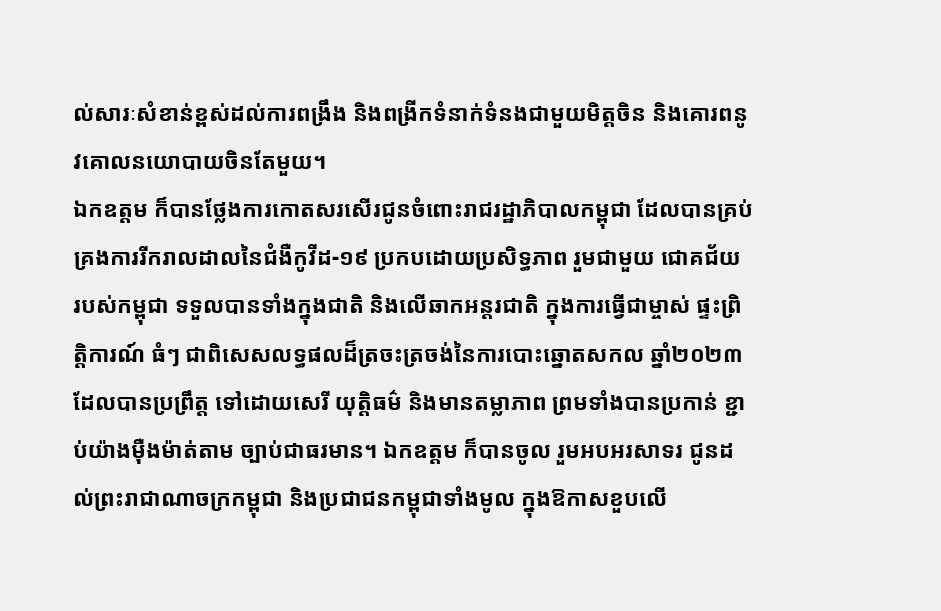ល់សារៈសំខាន់ខ្ពស់ដល់ការពង្រឹង និងពង្រីកទំនាក់ទំនងជាមួយមិត្តចិន និងគោរពនូវគោលនយោបាយចិនតែមួយ។
ឯកឧត្តម ក៏បានថ្លែងការកោតសរសើរជូនចំពោះរាជរដ្ឋាភិបាលកម្ពុជា ដែលបានគ្រប់ គ្រងការរីករាលដាលនៃជំងឺកូវីដ-១៩ ប្រកបដោយប្រសិទ្ធភាព រួមជាមួយ ជោគជ័យ របស់កម្ពុជា ទទួលបានទាំងក្នុងជាតិ និងលើឆាកអន្តរជាតិ ក្នុងការធ្វើជាម្ចាស់ ផ្ទះព្រិត្តិការណ៍ ធំៗ ជាពិសេសលទ្ធផលដ៏ត្រចះត្រចង់នៃការបោះឆ្នោតសកល ឆ្នាំ២០២៣ ដែលបានប្រព្រឹត្ត ទៅដោយសេរី យុត្តិធម៌ និងមានតម្លាភាព ព្រមទាំងបានប្រកាន់ ខ្ជាប់យ៉ាងម៉ឺងម៉ាត់តាម ច្បាប់ជាធរមាន។ ឯកឧត្តម ក៏បានចូល រួមអបអរសាទរ ជូនដល់ព្រះរាជាណាចក្រកម្ពុជា និងប្រជាជនកម្ពុជាទាំងមូល ក្នុងឱកាសខួបលើ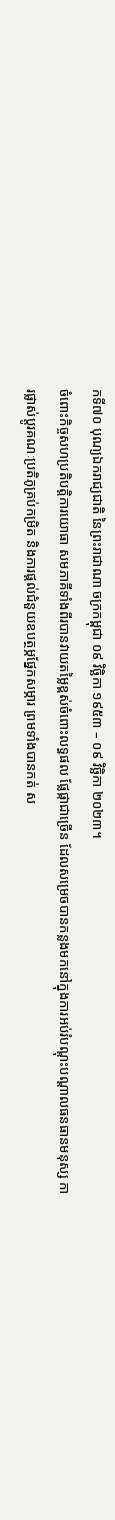កទី៧០ បុណ្យឯករាជ្យជាតិ នៃព្រះរាជាណា ចក្រកម្ពុជា ០៩ វិច្ឆិកា ១៩៥៣ – ០៩ វិច្ឆិកា ២០២៣។
ចំពោះកិច្ចសហប្រតិបត្តិការយោធា សមភាគីទាំងពីរបានវាយតម្លៃខ្ពស់ចំពោះលទ្ធផល ផ្លែផ្កាជាច្រើន ដែលសម្រេចបានកន្លងមកនៅក្នុងការអប់រំបណ្ដុះបណ្តាលធនធានមនុស្ស ការផ្លាស់ប្តូរគណៈប្រតិភូគ្រប់កម្រិត និងការផ្ដល់ជំនួយឧបត្ថម្ភផ្នែកសម្ភារ ព្រមទាំងបានកត់ ស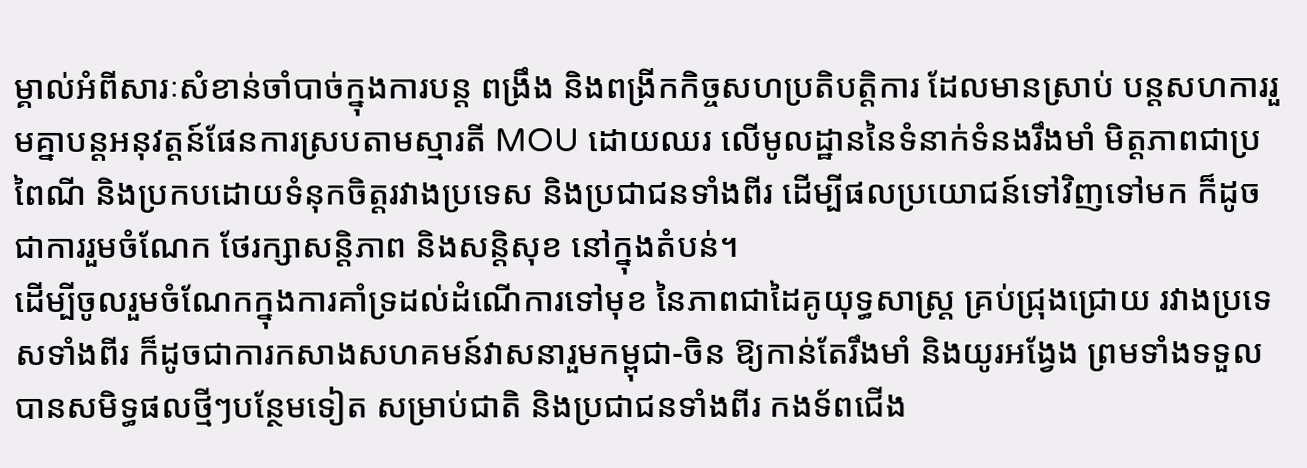ម្គាល់អំពីសារៈសំខាន់ចាំបាច់ក្នុងការបន្ត ពង្រឹង និងពង្រីកកិច្ចសហប្រតិបត្តិការ ដែលមានស្រាប់ បន្តសហការរួមគ្នាបន្តអនុវត្តន៍ផែនការស្របតាមស្មារតី MOU ដោយឈរ លើមូលដ្ឋាននៃទំនាក់ទំនងរឹងមាំ មិត្តភាពជាប្រពៃណី និងប្រកបដោយទំនុកចិត្តរវាងប្រទេស និងប្រជាជនទាំងពីរ ដើម្បីផលប្រយោជន៍ទៅវិញទៅមក ក៏ដូចជាការរួមចំណែក ថែរក្សាសន្តិភាព និងសន្តិសុខ នៅក្នុងតំបន់។
ដើម្បីចូលរួមចំណែកក្នុងការគាំទ្រដល់ដំណើការទៅមុខ នៃភាពជាដៃគូយុទ្ធសាស្ត្រ គ្រប់ជ្រុងជ្រោយ រវាងប្រទេសទាំងពីរ ក៏ដូចជាការកសាងសហគមន៍វាសនារួមកម្ពុជា-ចិន ឱ្យកាន់តែរឹងមាំ និងយូរអង្វែង ព្រមទាំងទទួលបានសមិទ្ធផលថ្មីៗបន្ថែមទៀត សម្រាប់ជាតិ និងប្រជាជនទាំងពីរ កងទ័ពជើង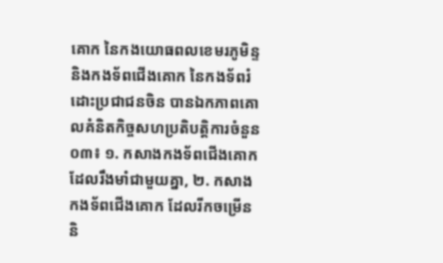គោក នៃកងយោធពលខេមរភូមិន្ទ និងកងទ័ពជើងគោក នៃកងទ័ពរំដោះប្រជាជនចិន បានឯកភាពគោលគំនិតកិច្ចសហប្រតិបត្តិការចំនួន ០៣៖ ១. កសាងកងទ័ពជើងគោក ដែលរឹងមាំជាមួយគ្នា, ២. កសាងកងទ័ពជើងគោក ដែលរីកចម្រើន និ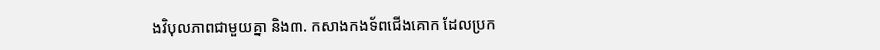ងវិបុលភាពជាមួយគ្នា និង៣. កសាងកងទ័ពជើងគោក ដែលប្រក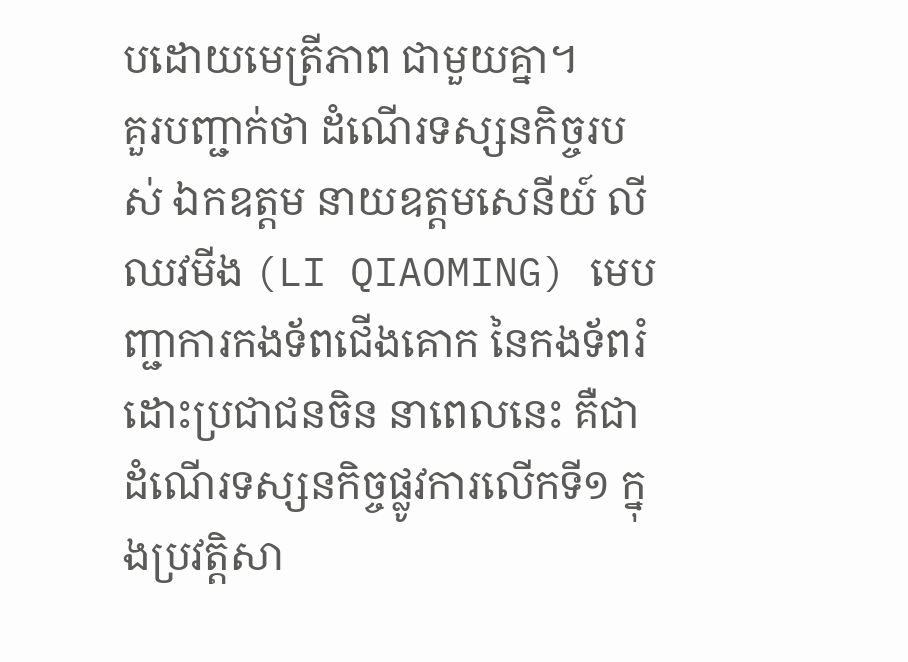បដោយមេត្រីភាព ជាមួយគ្នា។
គួរបញ្ជាក់ថា ដំណើរទស្សនកិច្ចរបស់ ឯកឧត្តម នាយឧត្ដមសេនីយ៍ លី ឈវមីង (LI QIAOMING) មេបញ្ជាការកងទ័ពជើងគោក នៃកងទ័ពរំដោះប្រជាជនចិន នាពេលនេះ គឺជាដំណើរទស្សនកិច្ចផ្លូវការលើកទី១ ក្នុងប្រវត្តិសា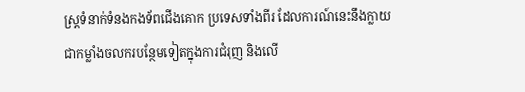ស្ត្រទំនាក់ទំនងកងទ័ពជើងគោក ប្រទេសទាំងពីរ ដែលការណ៍នេះនឹងក្លាយជាកម្លាំងចលករបន្ថែមទៀតក្នុងការជំរុញ និងលើ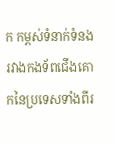ក កម្ពស់ទំនាក់ទំនងរវាងកងទ័ពជើងគោកនៃប្រទេសទាំងពីរ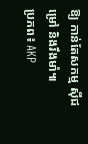ឱ្យ កាន់តែសកម្ម ស៊ីជម្រៅ និងរឹងមាំ៕
ប្រភព៖ AKP